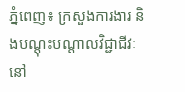ភ្នំពេញ៖ ក្រសួងការងារ និងបណ្ដុះបណ្ដាលវិជ្ជាជីវៈ នៅ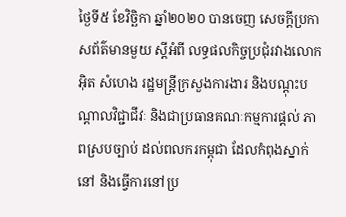ថ្ងៃទី៥ ខែវិច្ឆិកា ឆ្នាំ២០២០ បានចេញ សេចក្តីប្រកាសព័ត៌មានមួយ ស្ដីអំពី លទ្ធផលកិច្ចប្រជុំរវាងលោក អ៊ិត សំហេង រដ្ឋមន្រ្តីក្រសួងការងារ និងបណ្ដុះបណ្ដាលវិជ្ជាជីវៈ និងជាប្រធានគណៈកម្មការផ្តល់ ភាពស្របច្បាប់ ដល់ពលករកម្ពុជា ដែលកំពុងស្នាក់នៅ និងធ្វើការនៅប្រ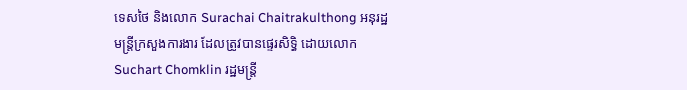ទេសថៃ និងលោក Surachai Chaitrakulthong អនុរដ្ឋមន្រ្តីក្រសួងការងារ ដែលត្រូវបានផ្ទេរសិទ្ធិ ដោយលោក Suchart Chomklin រដ្ឋមន្រ្តី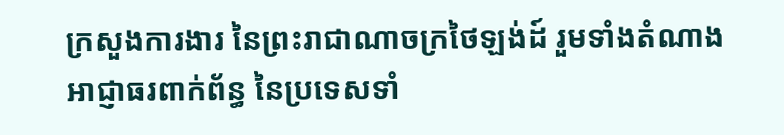ក្រសួងការងារ នៃព្រះរាជាណាចក្រថៃឡង់ដ៍ រួមទាំងតំណាងអាជ្ញាធរពាក់ព័ន្ធ នៃប្រទេសទាំ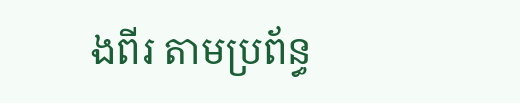ងពីរ តាមប្រព័ន្ធ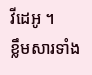វីដេអូ ។
ខ្លឹមសារទាំង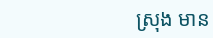ស្រុង មាន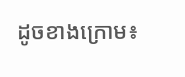ដូចខាងក្រោម៖